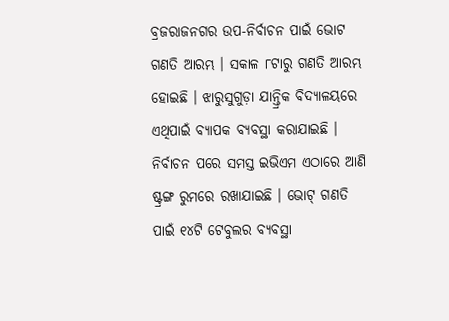ବ୍ରଜରାଜନଗର ଉପ-ନିର୍ବାଚନ ପାଇଁ ଭୋଟ ଗଣତି ଆରମ୍ଭ । ସକାଳ ୮ଟାରୁ ଗଣତି ଆରମ୍ଭ ହୋଇଛି । ଝାରୁସୁଗୁଡ଼ା ଯାନ୍ତ୍ରିକ ବିଦ୍ୟାଳୟରେ ଏଥିପାଇଁ ବ୍ୟାପକ ବ୍ୟବସ୍ଥା କରାଯାଇଛି । ନିର୍ବାଚନ ପରେ ସମସ୍ତ ଇଭିଏମ ଏଠାରେ ଆଣି ଷ୍ଟ୍ରଙ୍ଗ ରୁମରେ ରଖାଯାଇଛି । ଭୋଟ୍ ଗଣତି ପାଇଁ ୧୪ଟି ଟେବୁଲର ବ୍ୟବସ୍ଥା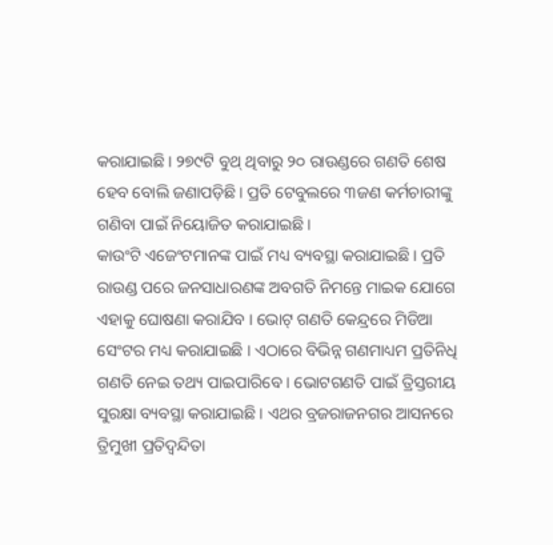କରାଯାଇଛି । ୨୭୯ଟି ବୁଥ୍ ଥିବାରୁ ୨୦ ରାଉଣ୍ଡରେ ଗଣତି ଶେଷ ହେବ ବୋଲି ଜଣାପଡ଼ିଛି । ପ୍ରତି ଟେବୁଲରେ ୩ଜଣ କର୍ମଚାରୀଙ୍କୁ ଗଣିବା ପାଇଁ ନିୟୋଜିତ କରାଯାଇଛି ।
କାଉଂଟି ଏଜେଂଟମାନଙ୍କ ପାଇଁ ମଧ୍ୟ ବ୍ୟବସ୍ଥା କରାଯାଇଛି । ପ୍ରତି ରାଉଣ୍ଡ ପରେ ଜନସାଧାରଣଙ୍କ ଅବଗତି ନିମନ୍ତେ ମାଇକ ଯୋଗେ ଏହାକୁ ଘୋଷଣା କରାଯିବ । ଭୋଟ୍ ଗଣତି କେନ୍ଦ୍ରରେ ମିଡିଆ ସେଂଟର ମଧ୍ୟ କରାଯାଇଛି । ଏଠାରେ ବିଭିନ୍ନ ଗଣମାଧ୍ୟମ ପ୍ରତିନିଧି ଗଣତି ନେଇ ତଥ୍ୟ ପାଇପାରିବେ । ଭୋଟଗଣତି ପାଇଁ ତ୍ରିସ୍ତରୀୟ ସୁରକ୍ଷା ବ୍ୟବସ୍ଥା କରାଯାଇଛି । ଏଥର ବ୍ରଜରାଜନଗର ଆସନରେ ତ୍ରିମୁଖୀ ପ୍ରତିଦ୍ୱନ୍ଦିତା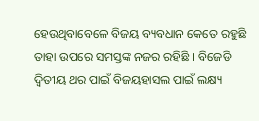ହେଉଥିବାବେଳେ ବିଜୟ ବ୍ୟବଧାନ କେତେ ରହୁଛି ତାହା ଉପରେ ସମସ୍ତଙ୍କ ନଜର ରହିଛି । ବିଜେଡି ଦ୍ୱିତୀୟ ଥର ପାଇଁ ବିଜୟହାସଲ ପାଇଁ ଲକ୍ଷ୍ୟ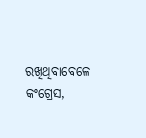ରଖିଥିବାବେଳେ କଂଗ୍ରେସ,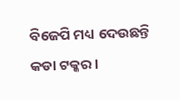ବିଜେପି ମଧ୍ୟ ଦେଉଛନ୍ତି କଡା ଟକ୍କର ।